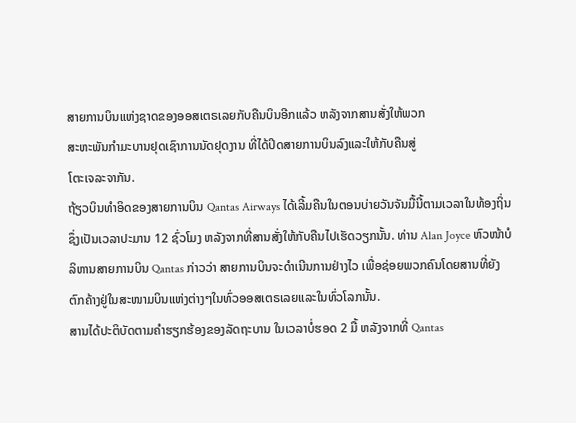ສາຍການບິນແຫ່ງຊາດຂອງອອສເຕຣເລຍກັບຄືນບິນອີກແລ້ວ ຫລັງຈາກສານສັ່ງໃຫ້ພວກ
ສະຫະພັນກໍາມະບານຢຸດເຊົາການນັດຢຸດງານ ທີ່ໄດ້ປິດສາຍການບິນລົງແລະໃຫ້ກັບຄືນສູ່
ໂຕະເຈລະຈາກັນ.
ຖ້ຽວບິນທໍາອິດຂອງສາຍການບິນ Qantas Airways ໄດ້ເລີ້ມຄືນໃນຕອນບ່າຍວັນຈັນມື້ນີ້ຕາມເວລາໃນທ້ອງຖິ່ນ ຊຶ່ງເປັນເວລາປະມານ 12 ຊົ່ວໂມງ ຫລັງຈາກທີ່ສານສັ່ງໃຫ້ກັບຄືນໄປເຮັດວຽກນັ້ນ. ທ່ານ Alan Joyce ຫົວໜ້າບໍລິຫານສາຍການບິນ Qantas ກ່າວວ່າ ສາຍການບິນຈະດໍາເນີນການຢ່າງໄວ ເພື່ອຊ່ອຍພວກຄົນໂດຍສານທີ່ຍັງຕົກຄ້າງຢູ່ໃນສະໜາມບິນແຫ່ງຕ່າງໆໃນທົ່ວອອສເຕຣເລຍແລະໃນທົ່ວໂລກນັ້ນ.
ສານໄດ້ປະຕິບັດຕາມຄໍາຮຽກຮ້ອງຂອງລັດຖະບານ ໃນເວລາບໍ່ຮອດ 2 ມື້ ຫລັງຈາກທີ່ Qantas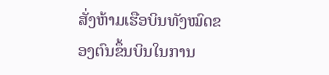ສັ່ງຫ້າມເຮືອບິນທັງໝົດຂອງຕົນຂຶ້ນບິນໃນການ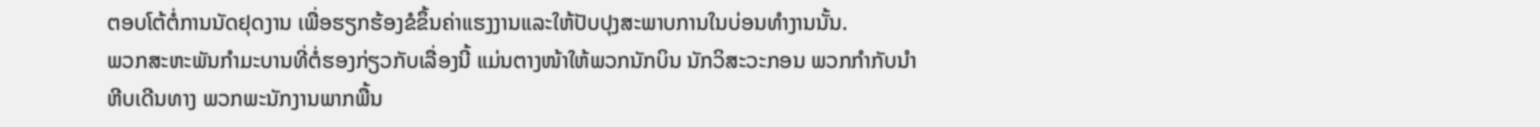ຕອບໂຕ້ຕໍ່ການນັດຢຸດງານ ເພື່ອຮຽກຮ້ອງຂໍຂຶ້ນຄ່າແຮງງານແລະໃຫ້ປັບປຸງສະພາບການໃນບ່ອນທໍາງານນັ້ນ.
ພວກສະຫະພັນກໍາມະບານທີ່ຕໍ່ຮອງກ່ຽວກັບເລື່ອງນີ້ ແມ່ນຕາງໜ້າໃຫ້ພວກນັກບິນ ນັກວິສະວະກອນ ພວກກໍາກັບນໍາຫີບເດີນທາງ ພວກພະນັກງານພາກພື້ນ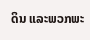ດິນ ແລະພວກພະ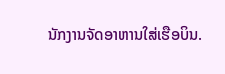ນັກງານຈັດອາຫານໃສ່ເຮືອບິນ.